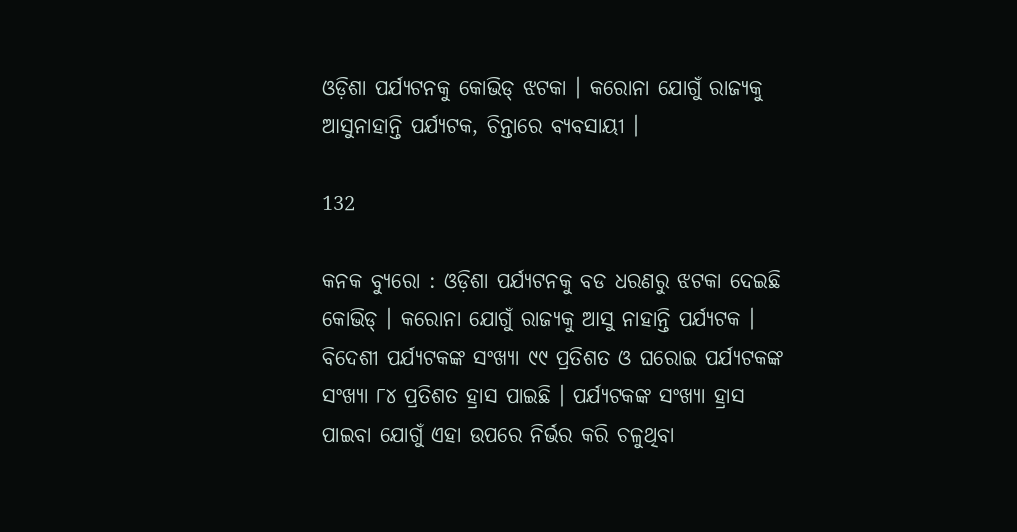ଓଡ଼ିଶା ପର୍ଯ୍ୟଟନକୁ କୋଭିଡ୍ ଝଟକା । କରୋନା ଯୋଗୁଁ ରାଜ୍ୟକୁ ଆସୁନାହାନ୍ତି ପର୍ଯ୍ୟଟକ, ଚିନ୍ତାରେ ବ୍ୟବସାୟୀ ।

132

କନକ ବ୍ୟୁରୋ : ଓଡ଼ିଶା ପର୍ଯ୍ୟଟନକୁ ବଡ ଧରଣରୁ ଝଟକା ଦେଇଛି କୋଭିଡ୍ । କରୋନା ଯୋଗୁଁ ରାଜ୍ୟକୁ ଆସୁ ନାହାନ୍ତି ପର୍ଯ୍ୟଟକ । ବିଦେଶୀ ପର୍ଯ୍ୟଟକଙ୍କ ସଂଖ୍ୟା ୯୯ ପ୍ରତିଶତ ଓ ଘରୋଇ ପର୍ଯ୍ୟଟକଙ୍କ ସଂଖ୍ୟା ୮୪ ପ୍ରତିଶତ ହ୍ରାସ ପାଇଛି । ପର୍ଯ୍ୟଟକଙ୍କ ସଂଖ୍ୟା ହ୍ରାସ ପାଇବା ଯୋଗୁଁ ଏହା ଉପରେ ନିର୍ଭର କରି ଚଳୁଥିବା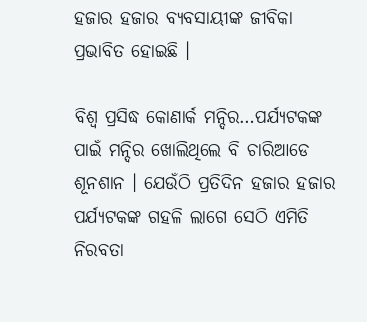ହଜାର ହଜାର ବ୍ୟବସାୟୀଙ୍କ ଜୀବିକା ପ୍ରଭାବିତ ହୋଇଛି ।

ବିଶ୍ୱ ପ୍ରସିଦ୍ଧ କୋଣାର୍କ ମନ୍ଦିର…ପର୍ଯ୍ୟଟକଙ୍କ ପାଇଁ ମନ୍ଦିର ଖୋଲିଥିଲେ ବି ଚାରିଆଡେ ଶୂନଶାନ । ଯେଉଁଠି ପ୍ରତିଦିନ ହଜାର ହଜାର ପର୍ଯ୍ୟଟକଙ୍କ ଗହଳି ଲାଗେ ସେଠି ଏମିତି ନିରବତା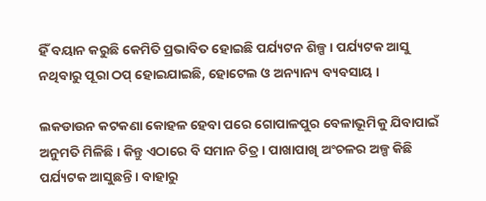ହିଁ ବୟାନ କରୁଛି କେମିତି ପ୍ରଭାବିତ ହୋଇଛି ପର୍ଯ୍ୟଟନ ଶିଳ୍ପ । ପର୍ଯ୍ୟଟକ ଆସୁ ନଥିବାରୁ ପୂରା ଠପ୍ ହୋଇଯାଇଛି, ହୋଟେଲ ଓ ଅନ୍ୟାନ୍ୟ ବ୍ୟବସାୟ ।

ଲକଡାଉନ କଟକଣା କୋହଳ ହେବା ପରେ ଗୋପାଳପୁର ବେଳାଭୂମିକୁ ଯିବାପାଇଁ ଅନୁମତି ମିଳିଛି । କିନ୍ତୁ ଏଠାରେ ବି ସମାନ ଚିତ୍ର । ପାଖାପାଖି ଅଂଚଳର ଅଳ୍ପ କିଛି ପର୍ଯ୍ୟଟକ ଆସୁଛନ୍ତି । ବାହାରୁ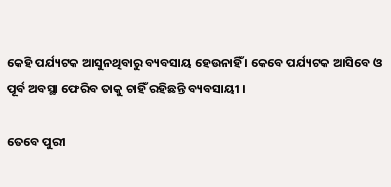କେହି ପର୍ଯ୍ୟଟକ ଆସୁନଥିବାରୁ ବ୍ୟବସାୟ ହେଉନାହିଁ । କେବେ ପର୍ଯ୍ୟଟକ ଆସିବେ ଓ ପୂର୍ବ ଅବସ୍ଥା ଫେରିବ ତାକୁ ଚାହିଁ ରହିଛନ୍ତି ବ୍ୟବସାୟୀ ।

ତେବେ ପୁରୀ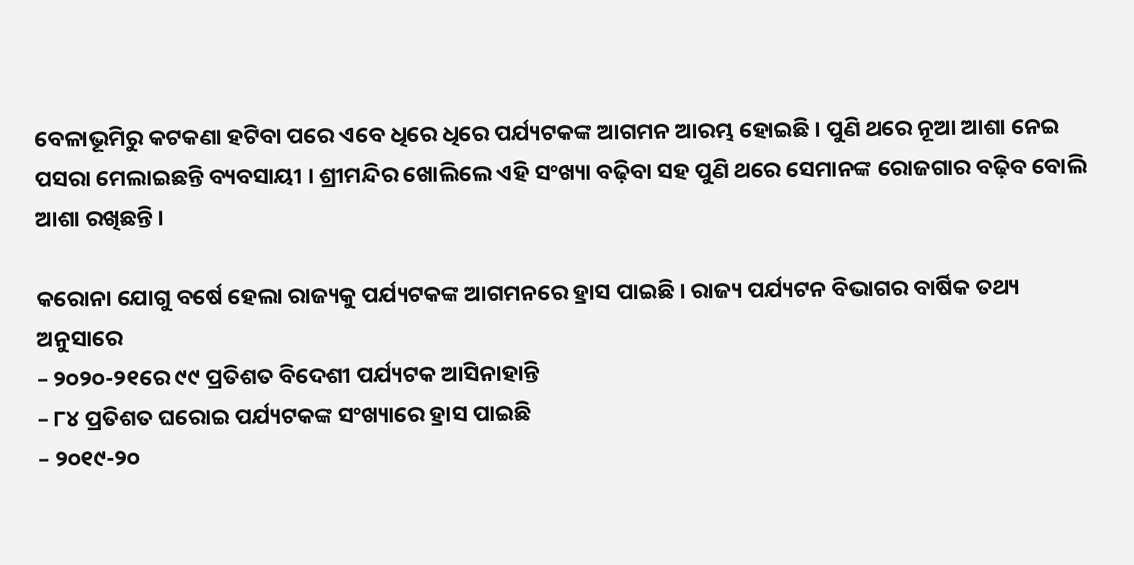ବେଳାଭୂମିରୁ କଟକଣା ହଟିବା ପରେ ଏବେ ଧିରେ ଧିରେ ପର୍ଯ୍ୟଟକଙ୍କ ଆଗମନ ଆରମ୍ଭ ହୋଇଛି । ପୁଣି ଥରେ ନୂଆ ଆଶା ନେଇ ପସରା ମେଲାଇଛନ୍ତି ବ୍ୟବସାୟୀ । ଶ୍ରୀମନ୍ଦିର ଖୋଲିଲେ ଏହି ସଂଖ୍ୟା ବଢ଼ିବା ସହ ପୁଣି ଥରେ ସେମାନଙ୍କ ରୋଜଗାର ବଢ଼ିବ ବୋଲି ଆଶା ରଖିଛନ୍ତି ।

କରୋନା ଯୋଗୁ ବର୍ଷେ ହେଲା ରାଜ୍ୟକୁ ପର୍ଯ୍ୟଟକଙ୍କ ଆଗମନରେ ହ୍ରାସ ପାଇଛି । ରାଜ୍ୟ ପର୍ଯ୍ୟଟନ ବିଭାଗର ବାର୍ଷିକ ତଥ୍ୟ ଅନୁସାରେ
– ୨୦୨୦-୨୧ରେ ୯୯ ପ୍ରତିଶତ ବିଦେଶୀ ପର୍ଯ୍ୟଟକ ଆସିନାହାନ୍ତି
– ୮୪ ପ୍ରତିଶତ ଘରୋଇ ପର୍ଯ୍ୟଟକଙ୍କ ସଂଖ୍ୟାରେ ହ୍ରାସ ପାଇଛି
– ୨୦୧୯-୨୦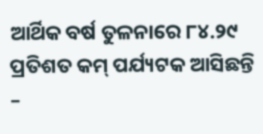ଆର୍ଥିକ ବର୍ଷ ତୁଳନାରେ ୮୪.୨୯ ପ୍ରତିଶତ କମ୍ ପର୍ଯ୍ୟଟକ ଆସିଛନ୍ତି
–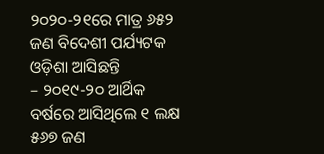୨୦୨୦-୨୧ରେ ମାତ୍ର ୬୫୨ ଜଣ ବିଦେଶୀ ପର୍ଯ୍ୟଟକ ଓଡ଼ିଶା ଆସିଛନ୍ତି
– ୨୦୧୯-୨୦ ଆର୍ଥିକ ବର୍ଷରେ ଆସିଥିଲେ ୧ ଲକ୍ଷ ୫୬୭ ଜଣ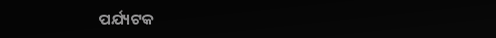ପର୍ଯ୍ୟଟକ